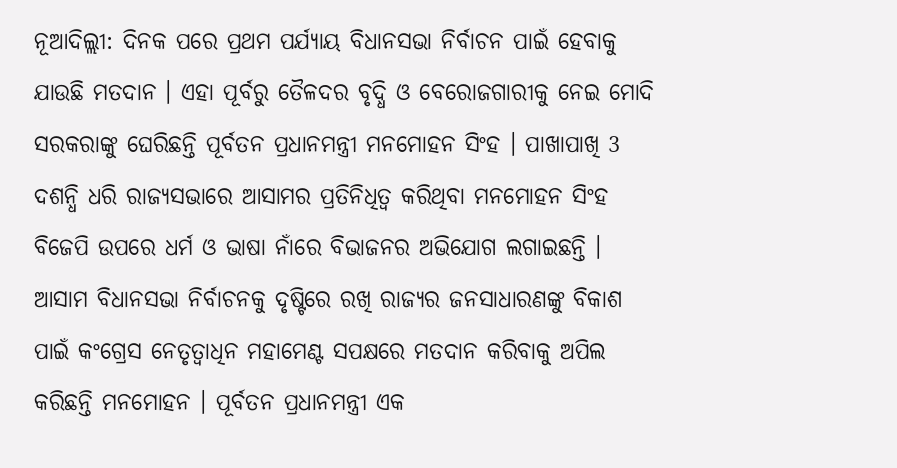ନୂଆଦିଲ୍ଲୀ: ଦିନକ ପରେ ପ୍ରଥମ ପର୍ଯ୍ୟାୟ ବିଧାନସଭା ନିର୍ବାଚନ ପାଇଁ ହେବାକୁ ଯାଉଛି ମତଦାନ । ଏହା ପୂର୍ବରୁ ତୈଳଦର ବୃଦ୍ଧି ଓ ବେରୋଜଗାରୀକୁ ନେଇ ମୋଦି ସରକରାଙ୍କୁ ଘେରିଛନ୍ତି ପୂର୍ବତନ ପ୍ରଧାନମନ୍ତ୍ରୀ ମନମୋହନ ସିଂହ । ପାଖାପାଖି 3 ଦଶନ୍ଧି ଧରି ରାଜ୍ୟସଭାରେ ଆସାମର ପ୍ରତିନିଧିତ୍ବ କରିଥିବା ମନମୋହନ ସିଂହ ବିଜେପି ଉପରେ ଧର୍ମ ଓ ଭାଷା ନାଁରେ ବିଭାଜନର ଅଭିଯୋଗ ଲଗାଇଛନ୍ତି ।
ଆସାମ ବିଧାନସଭା ନିର୍ବାଚନକୁ ଦୃଷ୍ଟିରେ ରଖି ରାଜ୍ୟର ଜନସାଧାରଣଙ୍କୁ ବିକାଶ ପାଇଁ କଂଗ୍ରେସ ନେତୃତ୍ବାଧିନ ମହାମେଣ୍ଟ ସପକ୍ଷରେ ମତଦାନ କରିବାକୁ ଅପିଲ କରିଛନ୍ତି ମନମୋହନ । ପୂର୍ବତନ ପ୍ରଧାନମନ୍ତ୍ରୀ ଏକ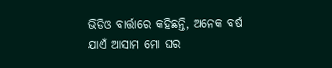ଭିଡିଓ ବାର୍ତ୍ତାରେ କହିଛନ୍ତି, ଅନେକ ବର୍ଷ ଯାଏଁ ଆସାମ ମୋ ଘର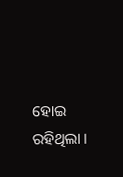ହୋଇ ରହିଥିଲା ।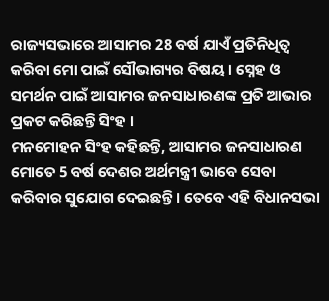ରାଜ୍ୟସଭାରେ ଆସାମର 28 ବର୍ଷ ଯାଏଁ ପ୍ରତିନିଧିତ୍ବ କରିବା ମୋ ପାଇଁ ସୌଭାଗ୍ୟର ବିଷୟ । ସ୍ନେହ ଓ ସମର୍ଥନ ପାଇଁ ଆସାମର ଜନସାଧାରଣଙ୍କ ପ୍ରତି ଆଭାର ପ୍ରକଟ କରିଛନ୍ତି ସିଂହ ।
ମନମୋହନ ସିଂହ କହିଛନ୍ତି, ଆସାମର ଜନସାଧାରଣ ମୋତେ 5 ବର୍ଷ ଦେଶର ଅର୍ଥମନ୍ତ୍ରୀ ଭାବେ ସେବା କରିବାର ସୁଯୋଗ ଦେଇଛନ୍ତି । ତେବେ ଏହି ବିଧାନସଭା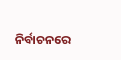ନିର୍ବାଚନରେ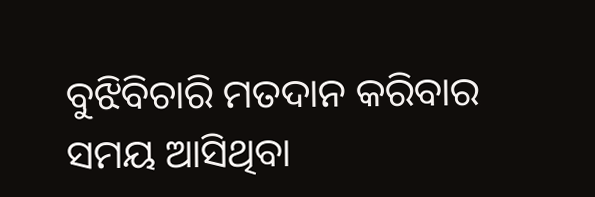ବୁଝିବିଚାରି ମତଦାନ କରିବାର ସମୟ ଆସିଥିବା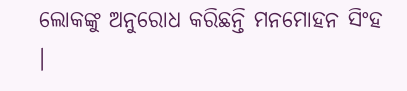ଲୋକଙ୍କୁ ଅନୁରୋଧ କରିଛନ୍ତି ମନମୋହନ ସିଂହ ।